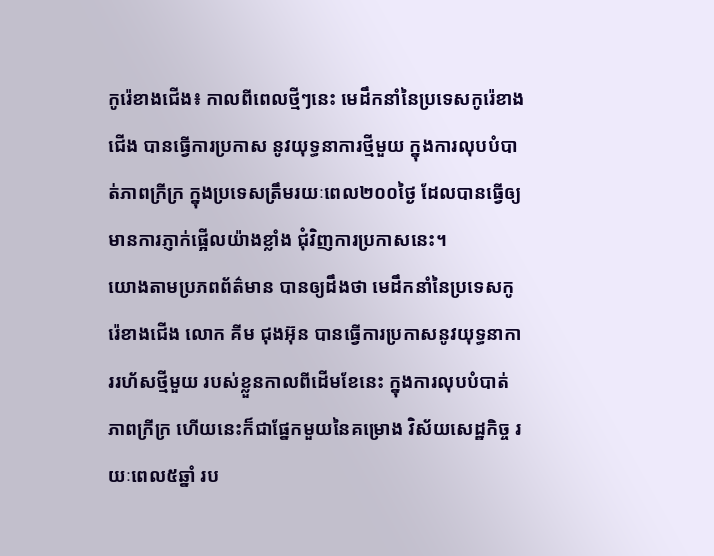កូរ៉េខាងជើង៖ កាលពីពេលថ្មីៗនេះ មេដឹកនាំនៃប្រទេសកូរ៉េខាងជើង បានធ្វើការប្រកាស នូវយុទ្ធនាការថ្មីមួយ ក្នុងការលុបបំបាត់ភាពក្រីក្រ ក្នុងប្រទេសត្រឹមរយៈពេល២០០ថ្ងៃ ដែលបានធ្វើឲ្យមានការភ្ញាក់ផ្អើលយ៉ាងខ្លាំង ជុំវិញការប្រកាសនេះ។
យោងតាមប្រភពព័ត៌មាន បានឲ្យដឹងថា មេដឹកនាំនៃប្រទេសកូរ៉េខាងជើង លោក គីម ជុងអ៊ុន បានធ្វើការប្រកាសនូវយុទ្ធនាការរហ័សថ្មីមួយ របស់ខ្លួនកាលពីដើមខែនេះ ក្នុងការលុបបំបាត់ភាពក្រីក្រ ហើយនេះក៏ជាផ្នែកមួយនៃគម្រោង វិស័យសេដ្ឋកិច្ច រយៈពេល៥ឆ្នាំ រប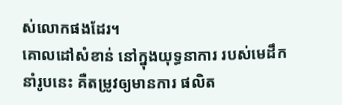ស់លោកផងដែរ។
គោលដៅសំខាន់ នៅក្នុងយុទ្ធនាការ របស់មេដឹកនាំរូបនេះ គឺតម្រូវឲ្យមានការ ផលិត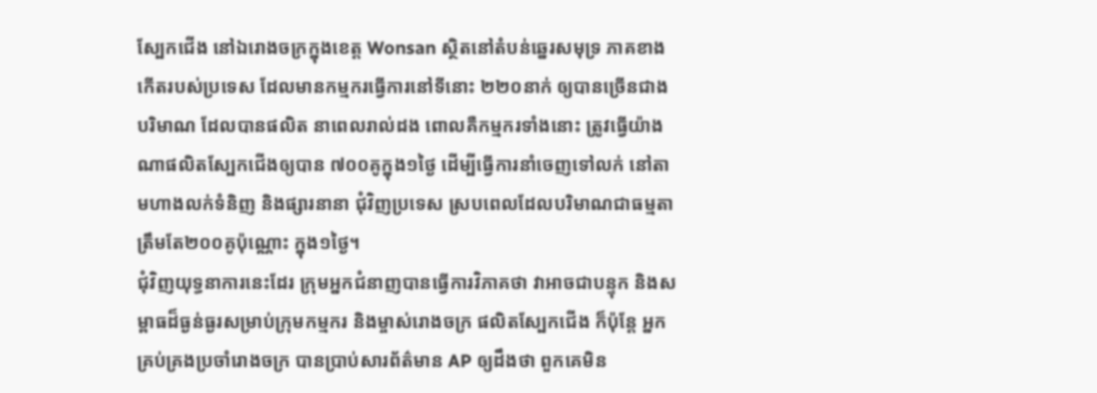ស្បែកជើង នៅឯរោងចក្រក្នុងខេត្ត Wonsan ស្ថិតនៅតំបន់ឆ្នេរសមុទ្រ ភាគខាងកើតរបស់ប្រទេស ដែលមានកម្មករធ្វើការនៅទីនោះ ២២០នាក់ ឲ្យបានច្រើនជាងបរិមាណ ដែលបានផលិត នាពេលរាល់ដង ពោលគឺកម្មករទាំងនោះ ត្រូវធ្វើយ៉ាងណាផលិតស្បែកជើងឲ្យបាន ៧០០គូក្នុង១ថ្ងៃ ដើម្បីធ្វើការនាំចេញទៅលក់ នៅតាមហាងលក់ទំនិញ និងផ្សារនានា ជុំវិញប្រទេស ស្របពេលដែលបរិមាណជាធម្មតា ត្រឹមតែ២០០គូប៉ុណ្ណោះ ក្នុង១ថ្ងៃ។
ជុំវិញយុទ្ធនាការនេះដែរ ក្រុមអ្នកជំនាញបានធ្វើការវិភាគថា វាអាចជាបន្ទុក និងសម្ពាធដ៏ធ្ងន់ធ្ងរសម្រាប់ក្រុមកម្មករ និងម្ចាស់រោងចក្រ ផលិតស្បែកជើង ក៏ប៉ុន្តែ អ្នកគ្រប់គ្រងប្រចាំរោងចក្រ បានប្រាប់សារព័ត៌មាន AP ឲ្យដឹងថា ពួកគេមិន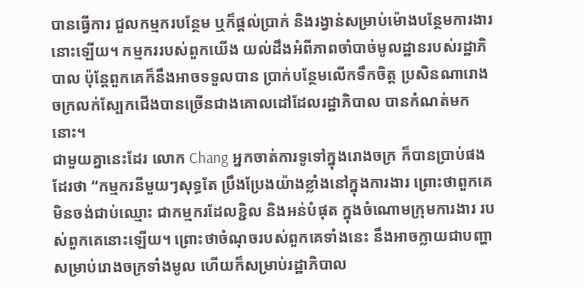បានធ្វើការ ជួលកម្មករបន្ថែម ឬក៏ផ្តល់ប្រាក់ និងរង្វាន់សម្រាប់ម៉ោងបន្ថែមការងារនោះឡើយ។ កម្មកររបស់ពួកយើង យល់ដឹងអំពីភាពចាំបាច់មូលដ្ឋានរបស់រដ្ឋាភិបាល ប៉ុន្តែពួកគេក៏នឹងអាចទទួលបាន ប្រាក់បន្ថែមលើកទឹកចិត្ត ប្រសិនណារោងចក្រលក់ស្បែកជើងបានច្រើនជាងគោលដៅដែលរដ្ឋាភិបាល បានកំណត់មកនោះ។
ជាមួយគ្នានេះដែរ លោក Chang អ្នកចាត់ការទូទៅក្នុងរោងចក្រ ក៏បានប្រាប់ផងដែរថា “កម្មករនីមួយៗសុទ្ធតែ ប្រឹងប្រែងយ៉ាងខ្លាំងនៅក្នុងការងារ ព្រោះថាពួកគេ មិនចង់ជាប់ឈ្មោះ ជាកម្មករដែលខ្ជិល និងអន់បំផុត ក្នុងចំណោមក្រុមការងារ របស់ពួកគេនោះឡើយ។ ព្រោះថាចំណុចរបស់ពួកគេទាំងនេះ នឹងអាចក្លាយជាបញ្ហា សម្រាប់រោងចក្រទាំងមូល ហើយក៏សម្រាប់រដ្ឋាភិបាល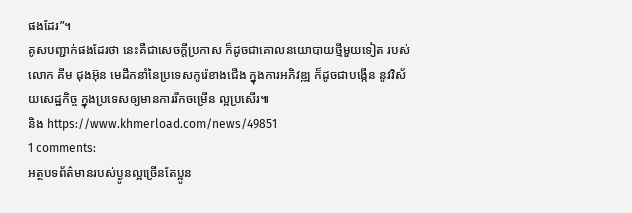ផងដែរ”។
គូសបញ្ជាក់ផងដែរថា នេះគឺជាសេចក្តីប្រកាស ក៏ដូចជាគោលនយោបាយថ្មីមួយទៀត របស់លោក គីម ជុងអ៊ុន មេដឹកនាំនៃប្រទេសកូរ៉េខាងជើង ក្នុងការអភិវឌ្ឍ ក៏ដូចជាបង្កើន នូវវិស័យសេដ្ឋកិច្ច ក្នុងប្រទេសឲ្យមានការរីកចម្រើន ល្អប្រសើរ៕
និង https://www.khmerload.com/news/49851
1 comments:
អត្ថបទព័ត៌មានរបស់ប្ងូនល្អច្រើនតែប្អូន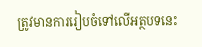ត្រូវមានការរៀបចំទៅលើអត្ថបទនេះ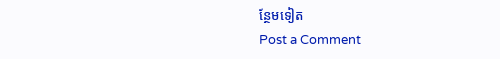ន្ថែមទៀត
Post a Comment